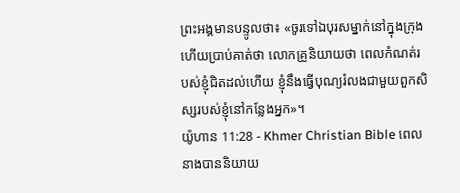ព្រះអង្គមានបន្ទូលថា៖ «ចូរទៅឯបុរសម្នាក់នៅក្នុងក្រុង ហើយប្រាប់គាត់ថា លោកគ្រូនិយាយថា ពេលកំណត់របស់ខ្ញុំជិតដល់ហើយ ខ្ញុំនឹងធ្វើបុណ្យរំលងជាមួយពួកសិស្សរបស់ខ្ញុំនៅកន្លែងអ្នក»។
យ៉ូហាន 11:28 - Khmer Christian Bible ពេលនាងបាននិយាយ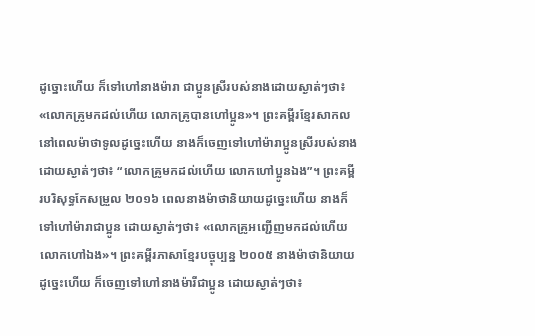ដូច្នោះហើយ ក៏ទៅហៅនាងម៉ារា ជាប្អូនស្រីរបស់នាងដោយស្ងាត់ៗថា៖ «លោកគ្រូមកដល់ហើយ លោកគ្រូបានហៅប្អូន»។ ព្រះគម្ពីរខ្មែរសាកល នៅពេលម៉ាថាទូលដូច្នេះហើយ នាងក៏ចេញទៅហៅម៉ារាប្អូនស្រីរបស់នាង ដោយស្ងាត់ៗថា៖ “លោកគ្រូមកដល់ហើយ លោកហៅប្អូនឯង”។ ព្រះគម្ពីរបរិសុទ្ធកែសម្រួល ២០១៦ ពេលនាងម៉ាថានិយាយដូច្នេះហើយ នាងក៏ទៅហៅម៉ារាជាប្អូន ដោយស្ងាត់ៗថា៖ «លោកគ្រូអញ្ជើញមកដល់ហើយ លោកហៅឯង»។ ព្រះគម្ពីរភាសាខ្មែរបច្ចុប្បន្ន ២០០៥ នាងម៉ាថានិយាយដូច្នេះហើយ ក៏ចេញទៅហៅនាងម៉ារីជាប្អូន ដោយស្ងាត់ៗថា៖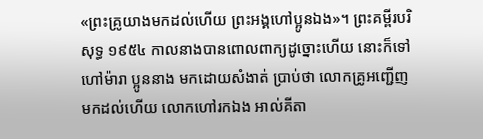«ព្រះគ្រូយាងមកដល់ហើយ ព្រះអង្គហៅប្អូនឯង»។ ព្រះគម្ពីរបរិសុទ្ធ ១៩៥៤ កាលនាងបានពោលពាក្យដូច្នោះហើយ នោះក៏ទៅហៅម៉ារា ប្អូននាង មកដោយសំងាត់ ប្រាប់ថា លោកគ្រូអញ្ជើញមកដល់ហើយ លោកហៅរកឯង អាល់គីតា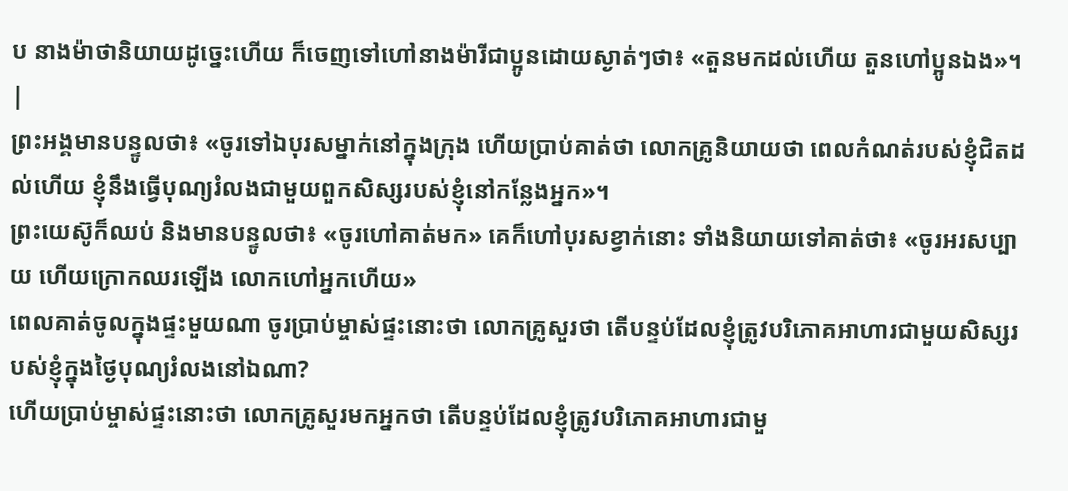ប នាងម៉ាថានិយាយដូច្នេះហើយ ក៏ចេញទៅហៅនាងម៉ារីជាប្អូនដោយស្ងាត់ៗថា៖ «តួនមកដល់ហើយ តួនហៅប្អូនឯង»។ |
ព្រះអង្គមានបន្ទូលថា៖ «ចូរទៅឯបុរសម្នាក់នៅក្នុងក្រុង ហើយប្រាប់គាត់ថា លោកគ្រូនិយាយថា ពេលកំណត់របស់ខ្ញុំជិតដល់ហើយ ខ្ញុំនឹងធ្វើបុណ្យរំលងជាមួយពួកសិស្សរបស់ខ្ញុំនៅកន្លែងអ្នក»។
ព្រះយេស៊ូក៏ឈប់ និងមានបន្ទូលថា៖ «ចូរហៅគាត់មក» គេក៏ហៅបុរសខ្វាក់នោះ ទាំងនិយាយទៅគាត់ថា៖ «ចូរអរសប្បាយ ហើយក្រោកឈរឡើង លោកហៅអ្នកហើយ»
ពេលគាត់ចូលក្នុងផ្ទះមួយណា ចូរប្រាប់ម្ចាស់ផ្ទះនោះថា លោកគ្រូសួរថា តើបន្ទប់ដែលខ្ញុំត្រូវបរិភោគអាហារជាមួយសិស្សរបស់ខ្ញុំក្នុងថ្ងៃបុណ្យរំលងនៅឯណា?
ហើយប្រាប់ម្ចាស់ផ្ទះនោះថា លោកគ្រូសួរមកអ្នកថា តើបន្ទប់ដែលខ្ញុំត្រូវបរិភោគអាហារជាមួ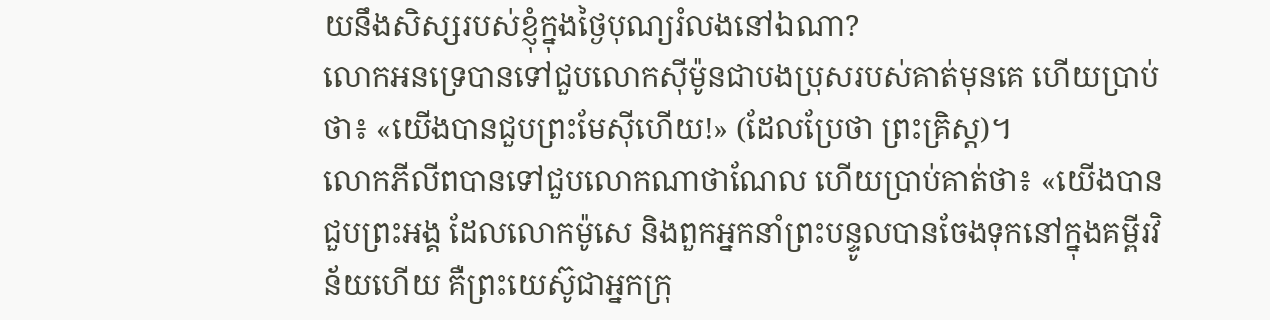យនឹងសិស្សរបស់ខ្ញុំក្នុងថ្ងៃបុណ្យរំលងនៅឯណា?
លោកអនទ្រេបានទៅជួបលោកស៊ីម៉ូនជាបងប្រុសរបស់គាត់មុនគេ ហើយប្រាប់ថា៖ «យើងបានជួបព្រះមែស៊ីហើយ!» (ដែលប្រែថា ព្រះគ្រិស្ដ)។
លោកភីលីពបានទៅជួបលោកណាថាណែល ហើយប្រាប់គាត់ថា៖ «យើងបានជួបព្រះអង្គ ដែលលោកម៉ូសេ និងពួកអ្នកនាំព្រះបន្ទូលបានចែងទុកនៅក្នុងគម្ពីរវិន័យហើយ គឺព្រះយេស៊ូជាអ្នកក្រុ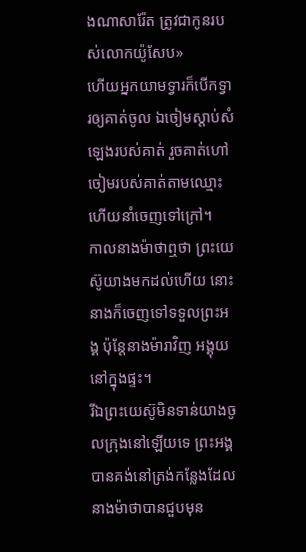ងណាសារ៉ែត ត្រូវជាកូនរបស់លោកយ៉ូសែប»
ហើយអ្នកយាមទ្វារក៏បើកទ្វារឲ្យគាត់ចូល ឯចៀមស្តាប់សំឡេងរបស់គាត់ រួចគាត់ហៅចៀមរបស់គាត់តាមឈ្មោះ ហើយនាំចេញទៅក្រៅ។
កាលនាងម៉ាថាឮថា ព្រះយេស៊ូយាងមកដល់ហើយ នោះនាងក៏ចេញទៅទទួលព្រះអង្គ ប៉ុន្ដែនាងម៉ារាវិញ អង្គុយនៅក្នុងផ្ទះ។
រីឯព្រះយេស៊ូមិនទាន់យាងចូលក្រុងនៅឡើយទេ ព្រះអង្គបានគង់នៅត្រង់កន្លែងដែលនាងម៉ាថាបានជួបមុន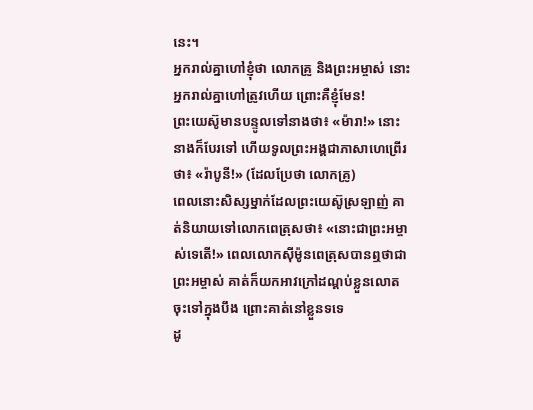នេះ។
អ្នករាល់គ្នាហៅខ្ញុំថា លោកគ្រូ និងព្រះអម្ចាស់ នោះអ្នករាល់គ្នាហៅត្រូវហើយ ព្រោះគឺខ្ញុំមែន!
ព្រះយេស៊ូមានបន្ទូលទៅនាងថា៖ «ម៉ារា!» នោះនាងក៏បែរទៅ ហើយទូលព្រះអង្គជាភាសាហេព្រើរថា៖ «រ៉ាបូនី!» (ដែលប្រែថា លោកគ្រូ)
ពេលនោះសិស្សម្នាក់ដែលព្រះយេស៊ូស្រឡាញ់ គាត់និយាយទៅលោកពេត្រុសថា៖ «នោះជាព្រះអម្ចាស់ទេតើ!» ពេលលោកស៊ីម៉ូនពេត្រុសបានឮថាជាព្រះអម្ចាស់ គាត់ក៏យកអាវក្រៅដណ្ដប់ខ្លួនលោតចុះទៅក្នុងបឹង ព្រោះគាត់នៅខ្លួនទទេ
ដូ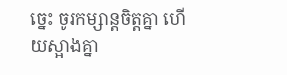ច្នេះ ចូរកម្សាន្ដចិត្ដគ្នា ហើយស្អាងគ្នា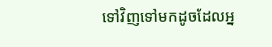ទៅវិញទៅមកដូចដែលអ្ន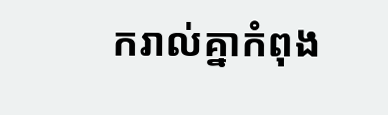ករាល់គ្នាកំពុង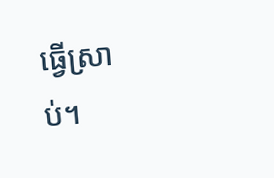ធ្វើស្រាប់។